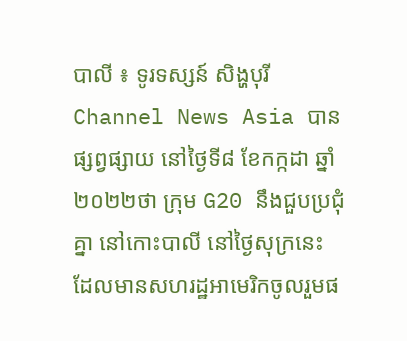បាលី ៖ ទូរទស្សន៍ សិង្ហបុរី Channel News Asia បានផ្សព្វផ្សាយ នៅថ្ងៃទី៨ ខែកក្កដា ឆ្នាំ២០២២ថា ក្រុម G20 នឹងជួបប្រជុំគ្នា នៅកោះបាលី នៅថ្ងៃសុក្រនេះ ដែលមានសហរដ្ឋអាមេរិកចូលរួមផ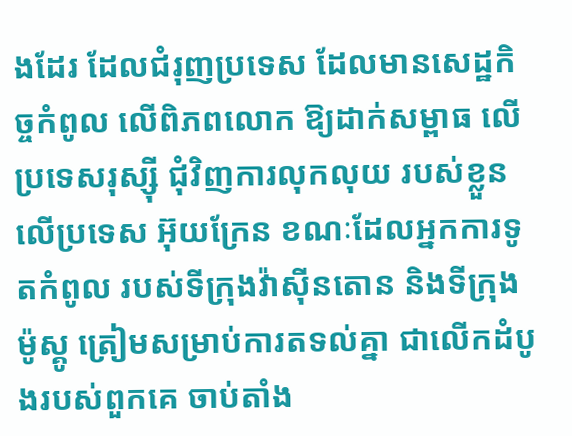ងដែរ ដែលជំរុញប្រទេស ដែលមានសេដ្ឋកិច្ចកំពូល លើពិភពលោក ឱ្យដាក់សម្ពាធ លើប្រទេសរុស្ស៊ី ជុំវិញការលុកលុយ របស់ខ្លួនលើប្រទេស អ៊ុយក្រែន ខណៈដែលអ្នកការទូតកំពូល របស់ទីក្រុងវ៉ាស៊ីនតោន និងទីក្រុងម៉ូស្គូ ត្រៀមសម្រាប់ការតទល់គ្នា ជាលើកដំបូងរបស់ពួកគេ ចាប់តាំង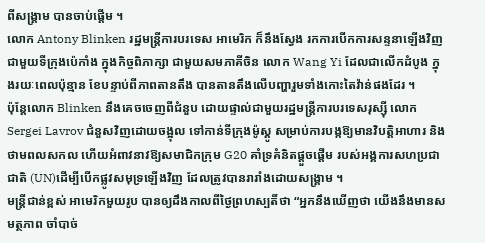ពីសង្គ្រាម បានចាប់ផ្តើម ។
លោក Antony Blinken រដ្ឋមន្ត្រីការបរទេស អាមេរិក ក៏នឹងស្វែង រកការបើកការសន្ទនាឡើងវិញ ជាមួយទីក្រុងប៉េកាំង ក្នុងកិច្ចពិភាក្សា ជាមួយសមភាគីចិន លោក Wang Yi ដែលជាលើកដំបូង ក្នុងរយៈពេលប៉ុន្មាន ខែបន្ទាប់ពីភាពតានតឹង បានតានតឹងលើបញ្ហារួមទាំងកោះតៃវ៉ាន់ផងដែរ ។
ប៉ុន្តែលោក Blinken នឹងគេចចេញពីជំនួប ដោយផ្ទាល់ជាមួយរដ្ឋមន្ត្រីការបរទេសរុស្ស៊ី លោក Sergei Lavrov ជំនួសវិញដោយចង្អុល ទៅកាន់ទីក្រុងម៉ូស្គូ សម្រាប់ការបង្កឱ្យមានវិបត្តិអាហារ និងថាមពលសកល ហើយអំពាវនាវឱ្យសមាជិកក្រុម G20 គាំទ្រគំនិតផ្តួចផ្តើម របស់អង្គការសហប្រជាជាតិ (UN)ដើម្បីបើកផ្លូវសមុទ្រឡើងវិញ ដែលត្រូវបានរារាំងដោយសង្រ្គាម ។
មន្ត្រីជាន់ខ្ពស់ អាមេរិកមួយរូប បានឲ្យដឹងកាលពីថ្ងៃព្រហស្បតិ៍ថា “អ្នកនឹងឃើញថា យើងនឹងមានសមត្ថភាព ចាំបាច់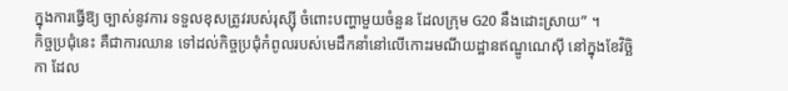ក្នុងការធ្វើឱ្យ ច្បាស់នូវការ ទទួលខុសត្រូវរបស់រុស្ស៊ី ចំពោះបញ្ហាមួយចំនួន ដែលក្រុម G20 នឹងដោះស្រាយ” ។
កិច្ចប្រជុំនេះ គឺជាការឈាន ទៅដល់កិច្ចប្រជុំកំពូលរបស់មេដឹកនាំនៅលើកោះរមណីយដ្ឋានឥណ្ឌូណេស៊ី នៅក្នុងខែវិច្ឆិកា ដែល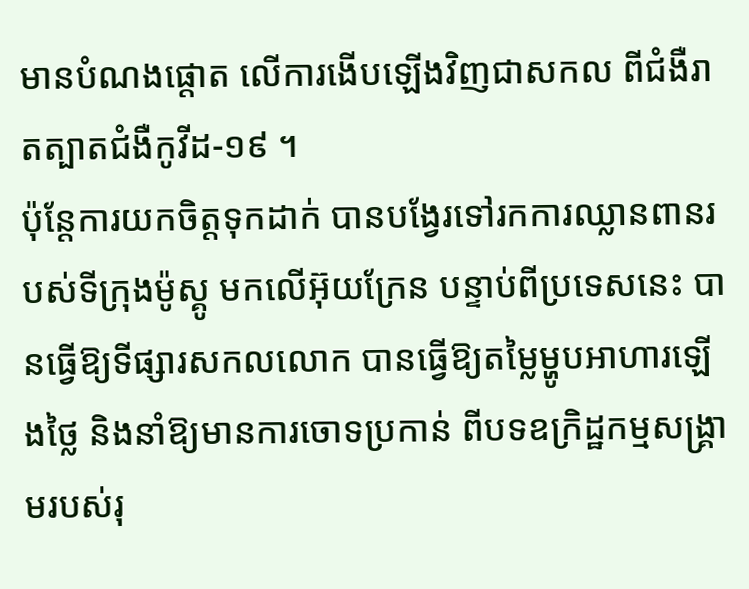មានបំណងផ្តោត លើការងើបឡើងវិញជាសកល ពីជំងឺរាតត្បាតជំងឺកូវីដ-១៩ ។
ប៉ុន្តែការយកចិត្តទុកដាក់ បានបង្វែរទៅរកការឈ្លានពានរបស់ទីក្រុងម៉ូស្គូ មកលើអ៊ុយក្រែន បន្ទាប់ពីប្រទេសនេះ បានធ្វើឱ្យទីផ្សារសកលលោក បានធ្វើឱ្យតម្លៃម្ហូបអាហារឡើងថ្លៃ និងនាំឱ្យមានការចោទប្រកាន់ ពីបទឧក្រិដ្ឋកម្មសង្គ្រាមរបស់រុ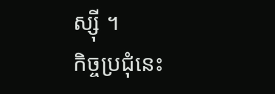ស្ស៊ី ។
កិច្ចប្រជុំនេះ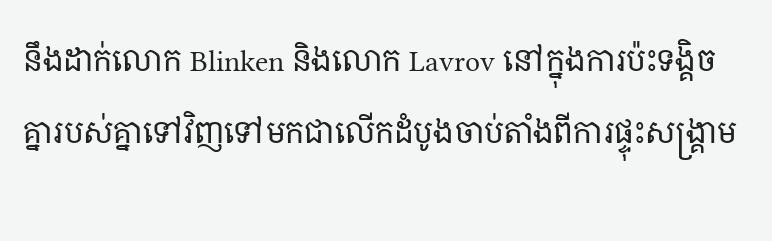នឹងដាក់លោក Blinken និងលោក Lavrov នៅក្នុងការប៉ះទង្គិចគ្នារបស់គ្នាទៅវិញទៅមកជាលើកដំបូងចាប់តាំងពីការផ្ទុះសង្រ្គាម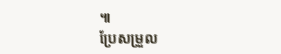៕
ប្រែសម្រួល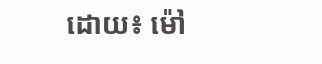ដោយ៖ ម៉ៅ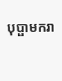បុប្ផាមករា